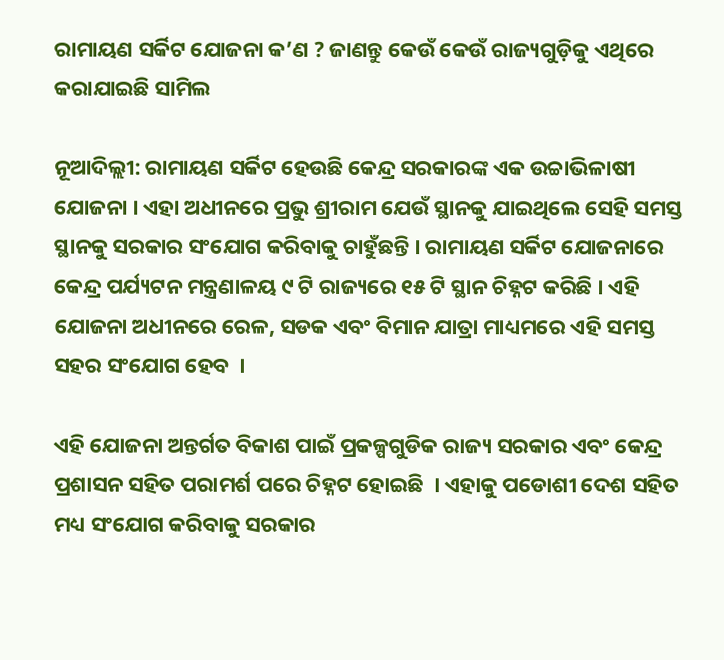ରାମାୟଣ ସର୍କିଟ ଯୋଜନା କ’ଣ ? ଜାଣନ୍ତୁ କେଉଁ କେଉଁ ରାଜ୍ୟଗୁଡ଼ିକୁ ଏଥିରେ କରାଯାଇଛି ସାମିଲ

ନୂଆଦିଲ୍ଲୀ: ରାମାୟଣ ସର୍କିଟ ହେଉଛି କେନ୍ଦ୍ର ସରକାରଙ୍କ ଏକ ଉଚ୍ଚାଭିଳାଷୀ ଯୋଜନା । ଏହା ଅଧୀନରେ ପ୍ରଭୁ ଶ୍ରୀରାମ ଯେଉଁ ସ୍ଥାନକୁ ଯାଇଥିଲେ ସେହି ସମସ୍ତ ସ୍ଥାନକୁ ସରକାର ସଂଯୋଗ କରିବାକୁ ଚାହୁଁଛନ୍ତି । ରାମାୟଣ ସର୍କିଟ ଯୋଜନାରେ କେନ୍ଦ୍ର ପର୍ଯ୍ୟଟନ ମନ୍ତ୍ରଣାଳୟ ୯ ଟି ରାଜ୍ୟରେ ୧୫ ଟି ସ୍ଥାନ ଚିହ୍ନଟ କରିଛି । ଏହି ଯୋଜନା ଅଧୀନରେ ରେଳ, ସଡକ ଏବଂ ବିମାନ ଯାତ୍ରା ମାଧ୍ୟମରେ ଏହି ସମସ୍ତ ସହର ସଂଯୋଗ ହେବ  ।

ଏହି ଯୋଜନା ଅନ୍ତର୍ଗତ ବିକାଶ ପାଇଁ ପ୍ରକଳ୍ପଗୁଡିକ ରାଜ୍ୟ ସରକାର ଏବଂ କେନ୍ଦ୍ର ପ୍ରଶାସନ ସହିତ ପରାମର୍ଶ ପରେ ଚିହ୍ନଟ ହୋଇଛି  । ଏହାକୁ ପଡୋଶୀ ଦେଶ ସହିତ ମଧ୍ୟ ସଂଯୋଗ କରିବାକୁ ସରକାର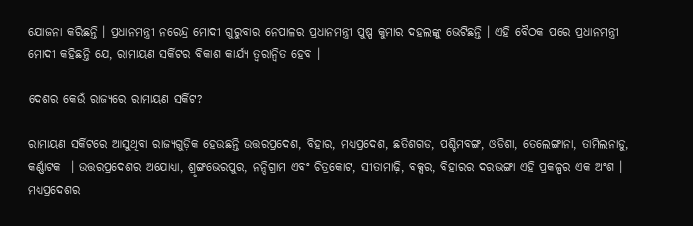ଯୋଜନା କରିଛନ୍ତି । ପ୍ରଧାନମନ୍ତ୍ରୀ ନରେନ୍ଦ୍ର ମୋଦୀ ଗୁରୁବାର ନେପାଳର ପ୍ରଧାନମନ୍ତ୍ରୀ ପୁଷ୍ପ କୁମାର ଦହଲଙ୍କୁ ଭେଟିଛନ୍ତି । ଏହି ବୈଠକ ପରେ ପ୍ରଧାନମନ୍ତ୍ରୀ ମୋଦୀ କହିଛନ୍ତି ଯେ, ରାମାୟଣ ସର୍କିଟର ବିକାଶ କାର୍ଯ୍ୟ ତ୍ୱରାନ୍ୱିତ ହେବ ।

ଦେଶର କେଉଁ ରାଜ୍ୟରେ ରାମାୟଣ ସର୍କିଟ?

ରାମାୟଣ ସର୍କିଟରେ ଆସୁଥିବା ରାଜ୍ୟଗୁଡ଼ିକ ହେଉଛନ୍ତି ଉତ୍ତରପ୍ରଦେଶ, ବିହାର, ମଧ୍ୟପ୍ରଦେଶ, ଛତିଶଗଡ, ପଶ୍ଚିମବଙ୍ଗ, ଓଡିଶା, ତେଲେଙ୍ଗାନା, ତାମିଲନାଡୁ, କର୍ଣ୍ଣାଟକ  । ଉତ୍ତରପ୍ରଦେଶର ଅଯୋଧ୍ୟା, ଶ୍ରୃଙ୍ଗଭେରପୁର, ନନ୍ଦିଗ୍ରାମ ଏବଂ ଚିତ୍ରକୋଟ, ସୀତାମାଢ଼ି, ବକ୍ସର, ବିହାରର ଦରଭଙ୍ଗା ଏହି ପ୍ରକଳ୍ପର ଏକ ଅଂଶ । ମଧ୍ୟପ୍ରଦେଶର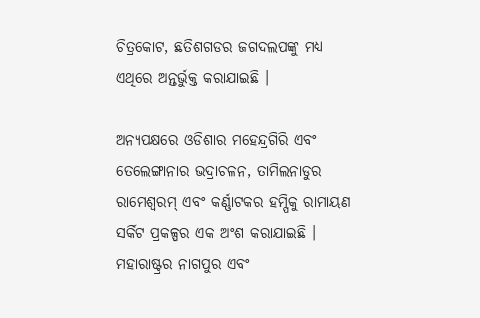ଚିତ୍ରକୋଟ, ଛତିଶଗଡର ଜଗଦଲପଙ୍କୁ ମଧ୍ୟ ଏଥିରେ ଅନ୍ତର୍ଭୁକ୍ତ କରାଯାଇଛି ।

ଅନ୍ୟପକ୍ଷରେ ଓଡିଶାର ମହେନ୍ଦ୍ରଗିରି ଏବଂ ତେଲେଙ୍ଗାନାର ଭଦ୍ରାଚଳନ, ତାମିଲନାଡୁର ରାମେଶ୍ୱରମ୍ ଏବଂ କର୍ଣ୍ଣାଟକର ହମ୍ପିକୁ ରାମାୟଣ ସର୍କିଟ ପ୍ରକଳ୍ପର ଏକ ଅଂଶ କରାଯାଇଛି ।  ମହାରାଷ୍ଟ୍ରର ନାଗପୁର ଏବଂ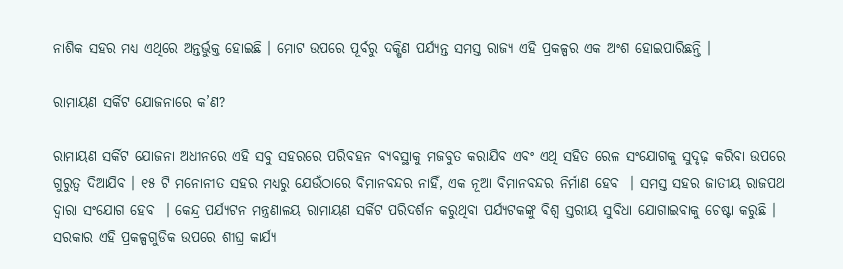ନାଶିକ ସହର ମଧ୍ୟ ଏଥିରେ ଅନ୍ତର୍ଭୁକ୍ତ ହୋଇଛି । ମୋଟ ଉପରେ ପୂର୍ବରୁ ଦକ୍ଷିଣ ପର୍ଯ୍ୟନ୍ତ ସମସ୍ତ ରାଜ୍ୟ ଏହି ପ୍ରକଳ୍ପର ଏକ ଅଂଶ ହୋଇପାରିଛନ୍ତି ।

ରାମାୟଣ ସର୍କିଟ ଯୋଜନାରେ କ’ଣ?

ରାମାୟଣ ସର୍କିଟ ଯୋଜନା ଅଧୀନରେ ଏହି ସବୁ ସହରରେ ପରିବହନ ବ୍ୟବସ୍ଥାକୁ ମଜବୁତ କରାଯିବ ଏବଂ ଏଥି ସହିତ ରେଳ ସଂଯୋଗକୁ ସୁଦୃଢ଼ କରିବା ଉପରେ ଗୁରୁତ୍ୱ ଦିଆଯିବ । ୧୫ ଟି ମନୋନୀତ ସହର ମଧ୍ୟରୁ ଯେଉଁଠାରେ ବିମାନବନ୍ଦର ନାହିଁ, ଏକ ନୂଆ ବିମାନବନ୍ଦର ନିର୍ମାଣ ହେବ  । ସମସ୍ତ ସହର ଜାତୀୟ ରାଜପଥ ଦ୍ୱାରା ସଂଯୋଗ ହେବ  । କେନ୍ଦ୍ର ପର୍ଯ୍ୟଟନ ମନ୍ତ୍ରଣାଳୟ ରାମାୟଣ ସର୍କିଟ ପରିଦର୍ଶନ କରୁଥିବା ପର୍ଯ୍ୟଟକଙ୍କୁ ବିଶ୍ୱ ସ୍ତରୀୟ ସୁବିଧା ଯୋଗାଇବାକୁ ଚେଷ୍ଟା କରୁଛି । ସରକାର ଏହି ପ୍ରକଳ୍ପଗୁଡିକ ଉପରେ ଶୀଘ୍ର କାର୍ଯ୍ୟ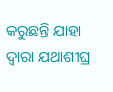କରୁଛନ୍ତି ଯାହା ଦ୍ୱାରା ଯଥାଶୀଘ୍ର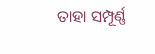ତାହା ସମ୍ପୂର୍ଣ୍ଣ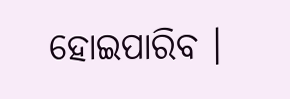ହୋଇପାରିବ ।